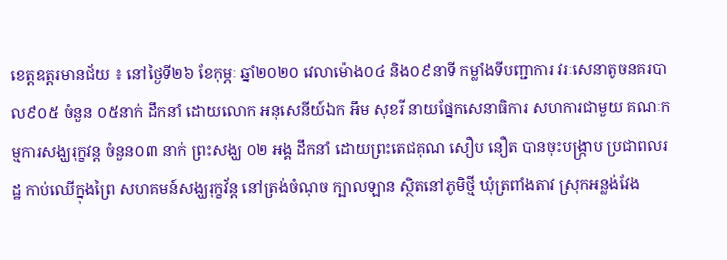ខេត្តឧត្តរមានជ័យ ៖ នៅថ្ងៃទី២៦ ខែកុម្ភៈ ឆ្នាំ២០២០ វេលាម៉ោង០៤ និង០៩នាទី កម្លាំងទីបញ្ជាការ វរៈសេនាតូចនគរបាល៩០៥ ចំនួន ០៥នាក់ ដឹកនាំ ដោយលោក អនុសេនីយ៍ឯក អឹម សុខរី នាយផ្នែកសេនាធិការ សហការជាមួយ គណៈកម្មការសង្ឃរុក្ខវន្ត ចំនួន០៣ នាក់ ព្រះសង្ឃ ០២ អង្គ ដឹកនាំ ដោយព្រះតេជគុណ សឿប នឿត បានចុះបង្ក្រាប ប្រជាពលរដ្ឋ កាប់ឈើក្នុងព្រៃ សហគមន៍សង្ឃរុក្ខវ័ន្ត នៅត្រង់ចំណុច ក្បាលឡាន ស្ថិតនៅភូមិថ្មី ឃុំត្រពាំងតាវ ស្រុកអន្លង់វែង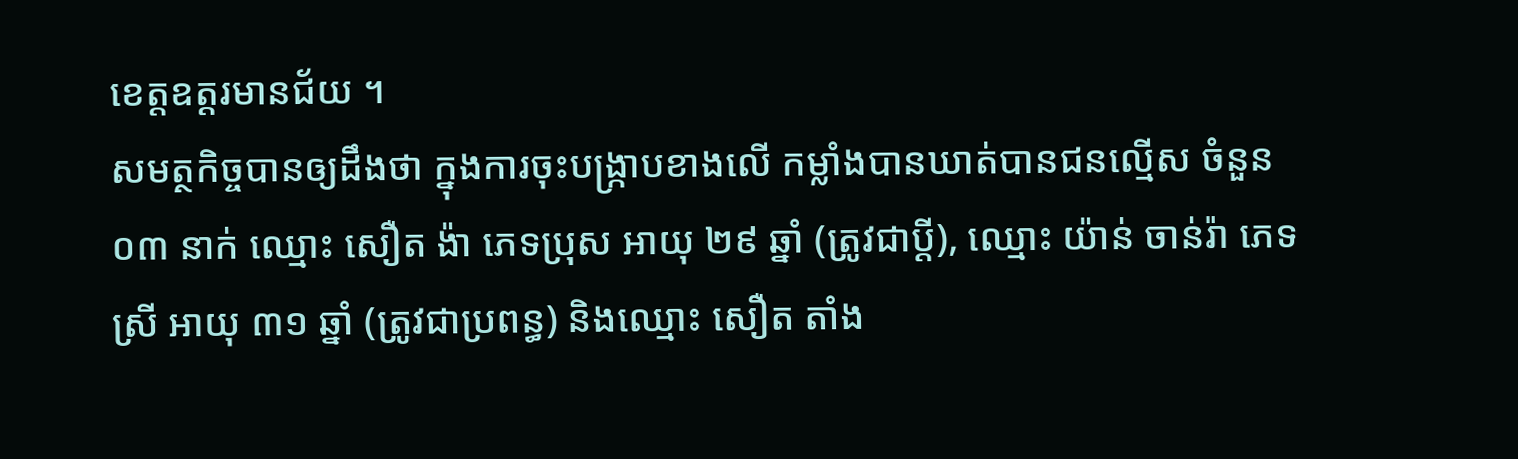ខេត្តឧត្ដរមានជ័យ ។
សមត្ថកិច្ចបានឲ្យដឹងថា ក្នុងការចុះបង្ក្រាបខាងលើ កម្លាំងបានឃាត់បានជនល្មើស ចំនួន ០៣ នាក់ ឈ្មោះ សឿត ង៉ា ភេទប្រុស អាយុ ២៩ ឆ្នាំ (ត្រូវជាប្ដី), ឈ្មោះ យ៉ាន់ ចាន់រ៉ា ភេទស្រី អាយុ ៣១ ឆ្នាំ (ត្រូវជាប្រពន្ធ) និងឈ្មោះ សឿត តាំង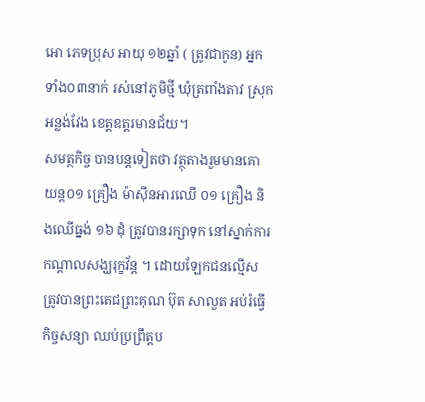អោ ភេទប្រុស អាយុ ១២ឆ្នាំ ( ត្រូវជាកូន) អ្នកទាំង០៣នាក់ រស់នៅភូមិថ្មី ឃុំត្រពាំងតាវ ស្រុកអន្លង់វែង ខេត្តឧត្ដរមានជ័យ។
សមត្ថកិច្ច បានបន្តទៀតថា វត្ថុតាងរួមមានគោយន្ត០១ គ្រឿង ម៉ាស៊ីនអារឈើ ០១ គ្រឿង និងឈើធ្នង់ ១៦ ដុំ ត្រូវបានរក្សាទុក នៅស្នាក់ការកណ្ដាលសង្ឃរុក្ខវ័ន្ត ។ ដោយឡែកជនល្មើស ត្រូវបានព្រះតេជព្រះគុណ ប៊ុត សាលួត អប់រំធ្វើកិច្ចសន្យា ឈប់ប្រព្រឹត្តប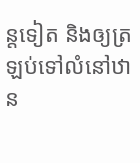ន្តទៀត និងឲ្យត្រឡប់ទៅលំនៅឋាន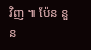វិញ ៕ ប៉ែន នួន